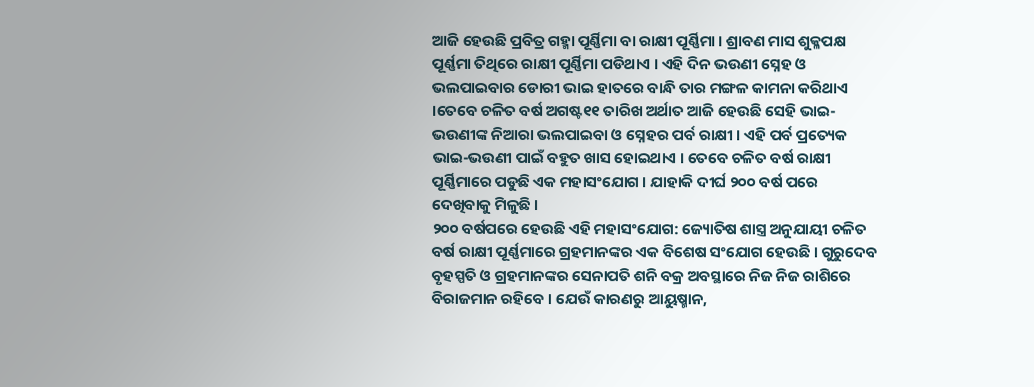ଆଜି ହେଉଛି ପ୍ରବିତ୍ର ଗହ୍ମା ପୂର୍ଣ୍ଣିମା ବା ରାକ୍ଷୀ ପୂର୍ଣ୍ଣିମା । ଶ୍ରାବଣ ମାସ ଶୁକ୍ଳପକ୍ଷ ପୂର୍ଣ୍ଣମା ତିଥିରେ ରାକ୍ଷୀ ପୂର୍ଣ୍ଣିମା ପଡିଥାଏ । ଏହି ଦିନ ଭଉଣୀ ସ୍ନେହ ଓ ଭଲପାଇବାର ଡୋରୀ ଭାଇ ହାତରେ ବାନ୍ଧି ତାର ମଙ୍ଗଳ କାମନା କରିଥାଏ ।ତେବେ ଚଳିତ ବର୍ଷ ଅଗଷ୍ଟ୧୧ ତାରିଖ ଅର୍ଥାତ ଆଜି ହେଉଛି ସେହି ଭାଇ- ଭଉଣୀଙ୍କ ନିଆରା ଭଲପାଇବା ଓ ସ୍ନେହର ପର୍ବ ରାକ୍ଷୀ । ଏହି ପର୍ବ ପ୍ରତ୍ୟେକ ଭାଇ-ଭଉଣୀ ପାଇଁ ବହୁତ ଖାସ ହୋଇଥାଏ । ତେବେ ଚଳିତ ବର୍ଷ ରାକ୍ଷୀ ପୂର୍ଣ୍ଣିମାରେ ପଡୁଛି ଏକ ମହାସଂଯୋଗ । ଯାହାକି ଦୀର୍ଘ ୨୦୦ ବର୍ଷ ପରେ ଦେଖିବାକୁ ମିଳୁଛି ।
୨୦୦ ବର୍ଷପରେ ହେଉଛି ଏହି ମହାସଂଯୋଗ: ଜ୍ୟୋତିଷ ଶାସ୍ତ୍ର ଅନୁଯାୟୀ ଚଳିତ ବର୍ଷ ରାକ୍ଷୀ ପୂର୍ଣ୍ଣମାରେ ଗ୍ରହମାନଙ୍କର ଏକ ବିଶେଷ ସଂଯୋଗ ହେଉଛି । ଗୁରୁଦେବ ବୃହସ୍ପତି ଓ ଗ୍ରହମାନଙ୍କର ସେନାପତି ଶନି ବକ୍ର ଅବସ୍ଥାରେ ନିଜ ନିଜ ରାଶିରେ ବିରାଜମାନ ରହିବେ । ଯେଉଁ କାରଣରୁ ଆୟୁଷ୍ମାନ,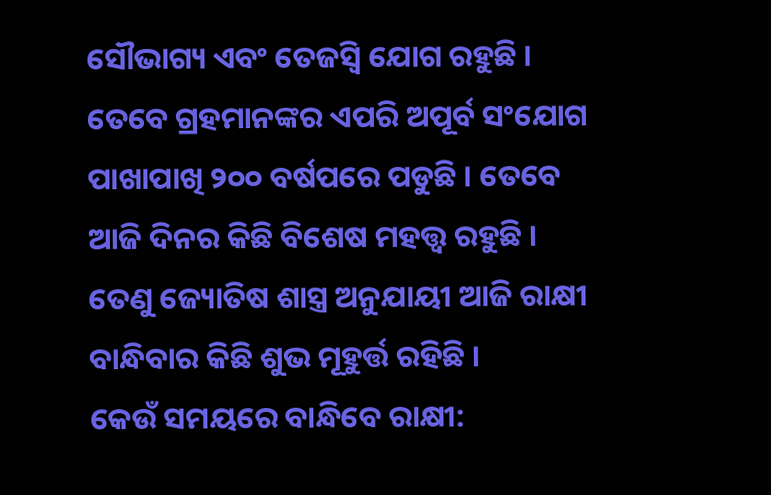ସୌଭାଗ୍ୟ ଏବଂ ତେଜସ୍ୱି ଯୋଗ ରହୁଛି । ତେବେ ଗ୍ରହମାନଙ୍କର ଏପରି ଅପୂର୍ବ ସଂଯୋଗ ପାଖାପାଖି ୨୦୦ ବର୍ଷପରେ ପଡୁଛି । ତେବେ ଆଜି ଦିନର କିଛି ବିଶେଷ ମହତ୍ତ୍ୱ ରହୁଛି । ତେଣୁ ଜ୍ୟୋତିଷ ଶାସ୍ତ୍ର ଅନୁଯାୟୀ ଆଜି ରାକ୍ଷୀ ବାନ୍ଧିବାର କିଛି ଶୁଭ ମୂହୁର୍ତ୍ତ ରହିଛି ।
କେଉଁ ସମୟରେ ବାନ୍ଧିବେ ରାକ୍ଷୀ: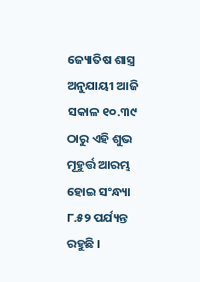ଜ୍ୟୋତିଷ ଶାସ୍ତ୍ର ଅନୁଯାୟୀ ଆଜି ସକାଳ ୧୦.୩୯ ଠାରୁ ଏହି ଶୁଭ ମୂହୁର୍ତ୍ତ ଆରମ୍ଭ ହୋଇ ସଂନ୍ଧ୍ୟା ୮.୫୨ ପର୍ଯ୍ୟନ୍ତ ରହୁଛି ।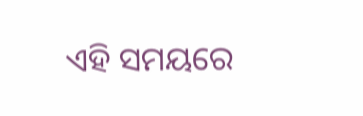ଏହି ସମୟରେ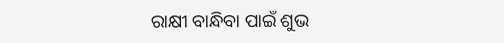ରାକ୍ଷୀ ବାନ୍ଧିବା ପାଇଁ ଶୁଭ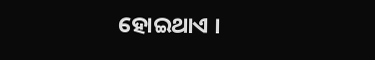ହୋଇଥାଏ ।